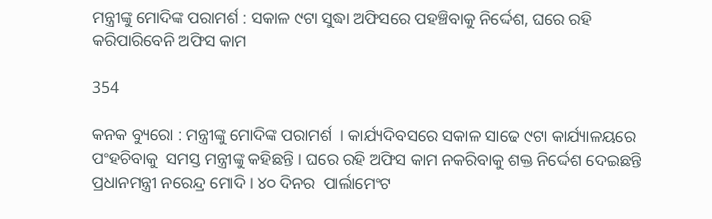ମନ୍ତ୍ରୀଙ୍କୁ ମୋଦିଙ୍କ ପରାମର୍ଶ : ସକାଳ ୯ଟା ସୁଦ୍ଧା ଅଫିସରେ ପହଞ୍ଚିବାକୁ ନିର୍ଦ୍ଦେଶ, ଘରେ ରହି କରିପାରିବେନି ଅଫିସ କାମ

354

କନକ ବ୍ୟୁରୋ : ମନ୍ତ୍ରୀଙ୍କୁ ମୋଦିଙ୍କ ପରାମର୍ଶ  । କାର୍ଯ୍ୟଦିବସରେ ସକାଳ ସାଢେ ୯ଟା କାର୍ଯ୍ୟାଳୟରେ ପଂହଚିବାକୁ  ସମସ୍ତ ମନ୍ତ୍ରୀଙ୍କୁ କହିଛନ୍ତି । ଘରେ ରହି ଅଫିସ କାମ ନକରିବାକୁ ଶକ୍ତ ନିର୍ଦ୍ଦେଶ ଦେଇଛନ୍ତି ପ୍ରଧାନମନ୍ତ୍ରୀ ନରେନ୍ଦ୍ର ମୋଦି । ୪୦ ଦିନର  ପାର୍ଲାମେଂଟ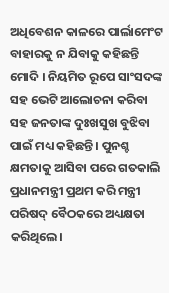ଅଧିବେଶନ କାଳରେ ପାର୍ଲାମେଂଟ ବାହାରକୁ ନ ଯିବାକୁ କହିଛନ୍ତି ମୋଦି । ନିୟମିତ ରୂପେ ସାଂସଦଙ୍କ ସହ ଭେଟି ଆଲୋଚନା କରିବା ସହ ଜନତାଙ୍କ ଦୁଃଖସୁଖ ବୁଝିବା ପାଇଁ ମଧ୍ୟ କହିଛନ୍ତି । ପୁନଶ୍ଚ କ୍ଷମତାକୁ ଆସିବା ପରେ ଗତକାଲି ପ୍ରଧାନମନ୍ତ୍ରୀ ପ୍ରଥମ କରି ମନ୍ତ୍ରୀ ପରିଷଦ୍‌ ବୈଠକରେ ଅଧ୍ୟକ୍ଷତା କରିଥିଲେ।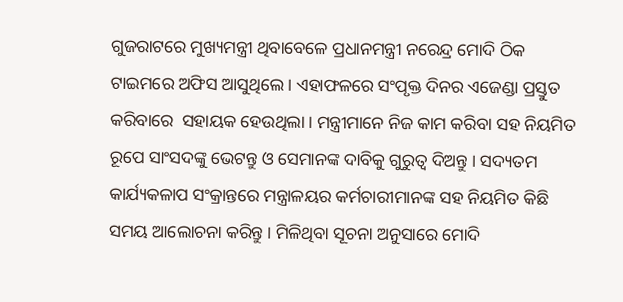ଗୁଜରାଟରେ ମୁଖ୍ୟମନ୍ତ୍ରୀ ଥିବାବେଳେ ପ୍ରଧାନମନ୍ତ୍ରୀ ନରେନ୍ଦ୍ର ମୋଦି ଠିକ ଟାଇମରେ ଅଫିସ ଆସୁଥିଲେ । ଏହାଫଳରେ ସଂପୃକ୍ତ ଦିନର ଏଜେଣ୍ଡା ପ୍ରସ୍ତୁତ କରିବାରେ  ସହାୟକ ହେଉଥିଲା । ମନ୍ତ୍ରୀମାନେ ନିଜ କାମ କରିବା ସହ ନିୟମିତ ରୂପେ ସାଂସଦଙ୍କୁ ଭେଟନ୍ତୁ ଓ ସେମାନଙ୍କ ଦାବିକୁ ଗୁରୁତ୍ୱ ଦିଅନ୍ତୁ । ସଦ୍ୟତମ କାର୍ଯ୍ୟକଳାପ ସଂକ୍ରାନ୍ତରେ ମନ୍ତ୍ରାଳୟର କର୍ମଚାରୀମାନଙ୍କ ସହ ନିୟମିତ କିଛି ସମୟ ଆଲୋଚନା କରିନ୍ତୁ । ମିଳିଥିବା ସୂଚନା ଅନୁସାରେ ମୋଦି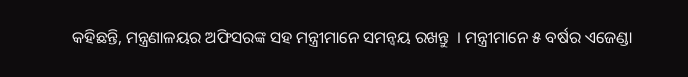କହିଛନ୍ତି, ମନ୍ତ୍ରଣାଳୟର ଅଫିସରଙ୍କ ସହ ମନ୍ତ୍ରୀମାନେ ସମନ୍ୱୟ ରଖନ୍ତୁ  । ମନ୍ତ୍ରୀମାନେ ୫ ବର୍ଷର ଏଜେଣ୍ଡା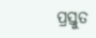ପ୍ରସ୍ତୁତ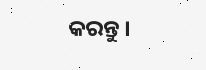କରନ୍ତୁ ।